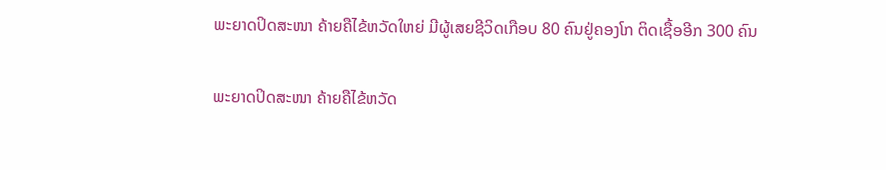ພະຍາດປິດສະໜາ ຄ້າຍຄືໄຂ້ຫວັດໃຫຍ່ ມີຜູ້ເສຍຊີວິດເກືອບ 80 ຄົນຢູ່ຄອງໂກ ຕິດເຊື້ອອີກ 300 ຄົນ

ພະຍາດປິດສະໜາ ຄ້າຍຄືໄຂ້ຫວັດ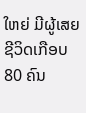ໃຫຍ່ ມີຜູ້ເສຍຊີວິດເກືອບ 80 ຄົນ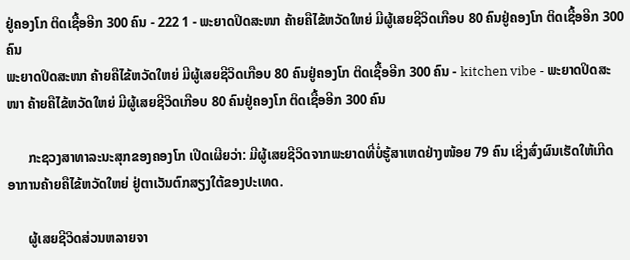ຢູ່ຄອງໂກ ຕິດເຊື້ອອີກ 300 ຄົນ - 222 1 - ພະຍາດປິດສະໜາ ຄ້າຍຄືໄຂ້ຫວັດໃຫຍ່ ມີຜູ້ເສຍຊີວິດເກືອບ 80 ຄົນຢູ່ຄອງໂກ ຕິດເຊື້ອອີກ 300 ຄົນ
ພະຍາດປິດສະໜາ ຄ້າຍຄືໄຂ້ຫວັດໃຫຍ່ ມີຜູ້ເສຍຊີວິດເກືອບ 80 ຄົນຢູ່ຄອງໂກ ຕິດເຊື້ອອີກ 300 ຄົນ - kitchen vibe - ພະຍາດປິດສະໜາ ຄ້າຍຄືໄຂ້ຫວັດໃຫຍ່ ມີຜູ້ເສຍຊີວິດເກືອບ 80 ຄົນຢູ່ຄອງໂກ ຕິດເຊື້ອອີກ 300 ຄົນ

      ກະຊວງສາທາລະນະສຸກຂອງຄອງໂກ ເປີດເຜີຍວ່າ: ມີຜູ້ເສຍຊີວິດຈາກພະຍາດທີ່ບໍ່ຮູ້ສາເຫດຢ່າງໜ້ອຍ 79 ຄົນ ເຊິ່ງສົ່ງຜົນເຮັດໃຫ້ເກີດອາການຄ້າຍຄືໄຂ້ຫວັດໃຫຍ່ ຢູ່ຕາເວັນຕົກສຽງໃຕ້ຂອງປະເທດ.

      ຜູ້ເສຍຊີວິດສ່ວນຫລາຍຈາ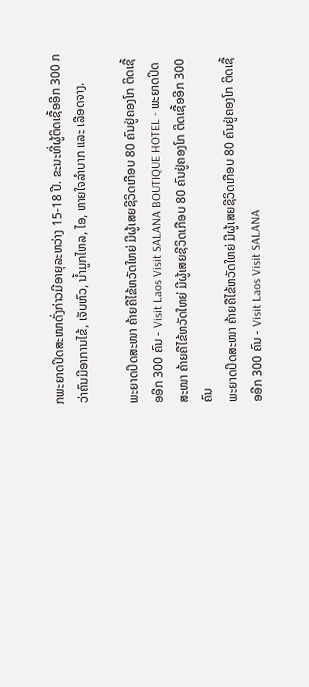ກພະຍາດປິດສະໜາດັ່ງກ່າວມີອາຍຸລະຫວ່າງ 15-18 ປີ. ຂະນະທີ່ຜູ້ຕິດເຊື້ອອີກ 300 ກວ່າຄົນມີອາການໄຂ້, ເຈັບຫົວ, ນໍ້າມູກໄຫລ, ໄອ, ຫາຍໃຈລໍາບາກ ແລະ ເລືອດຈາງ.

ພະຍາດປິດສະໜາ ຄ້າຍຄືໄຂ້ຫວັດໃຫຍ່ ມີຜູ້ເສຍຊີວິດເກືອບ 80 ຄົນຢູ່ຄອງໂກ ຕິດເຊື້ອອີກ 300 ຄົນ - Visit Laos Visit SALANA BOUTIQUE HOTEL - ພະຍາດປິດສະໜາ ຄ້າຍຄືໄຂ້ຫວັດໃຫຍ່ ມີຜູ້ເສຍຊີວິດເກືອບ 80 ຄົນຢູ່ຄອງໂກ ຕິດເຊື້ອອີກ 300 ຄົນ
ພະຍາດປິດສະໜາ ຄ້າຍຄືໄຂ້ຫວັດໃຫຍ່ ມີຜູ້ເສຍຊີວິດເກືອບ 80 ຄົນຢູ່ຄອງໂກ ຕິດເຊື້ອອີກ 300 ຄົນ - Visit Laos Visit SALANA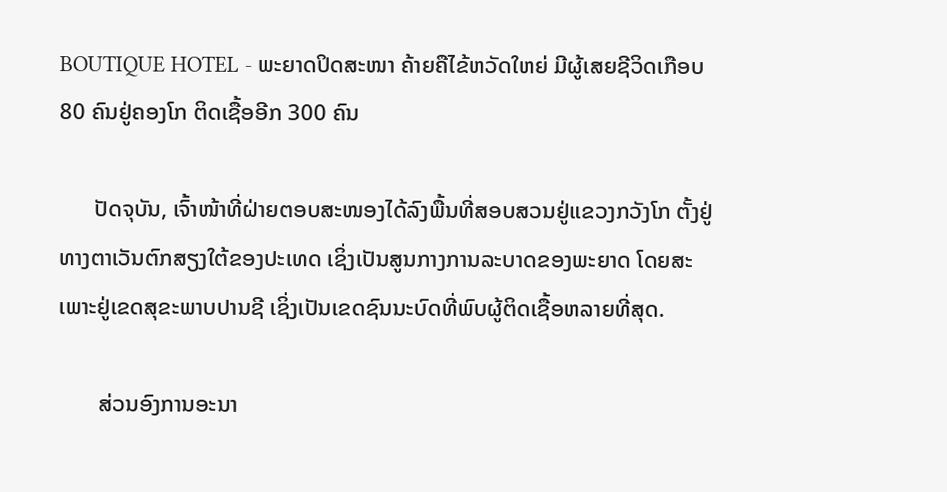BOUTIQUE HOTEL - ພະຍາດປິດສະໜາ ຄ້າຍຄືໄຂ້ຫວັດໃຫຍ່ ມີຜູ້ເສຍຊີວິດເກືອບ 80 ຄົນຢູ່ຄອງໂກ ຕິດເຊື້ອອີກ 300 ຄົນ

      ປັດຈຸບັນ, ເຈົ້າໜ້າທີ່ຝ່າຍຕອບສະໜອງໄດ້ລົງພື້ນທີ່ສອບສວນຢູ່ແຂວງກວັງໂກ ຕັ້ງຢູ່ທາງຕາເວັນຕົກສຽງໃຕ້ຂອງປະເທດ ເຊິ່ງເປັນສູນກາງການລະບາດຂອງພະຍາດ ໂດຍສະເພາະຢູ່ເຂດສຸຂະພາບປານຊີ ເຊິ່ງເປັນເຂດຊົນນະບົດທີ່ພົບຜູ້ຕິດເຊື້ອຫລາຍທີ່ສຸດ.

       ສ່ວນອົງການອະນາ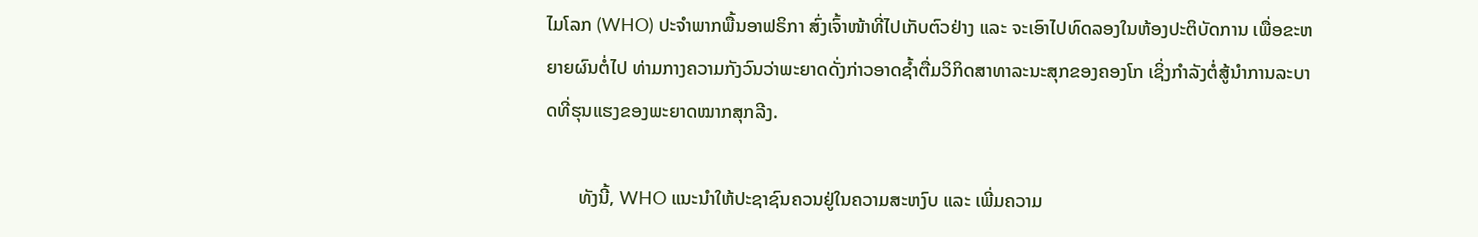ໄມໂລກ (WHO) ປະຈໍາພາກພື້ນອາຟຣິກາ ສົ່ງເຈົ້າໜ້າທີ່ໄປເກັບຕົວຢ່າງ ແລະ ຈະເອົາໄປທົດລອງໃນຫ້ອງປະຕິບັດການ ເພື່ອຂະຫຍາຍຜົນຕໍ່ໄປ ທ່າມກາງຄວາມກັງວົນວ່າພະຍາດດັ່ງກ່າວອາດຊໍ້າຕື່ມວິກິດສາທາລະນະສຸກຂອງຄອງໂກ ເຊິ່ງກໍາລັງຕໍ່ສູ້ນໍາການລະບາດທີ່ຮຸນແຮງຂອງພະຍາດໝາກສຸກລີງ.

       ທັງນີ້, WHO ແນະນໍາໃຫ້ປະຊາຊົນຄວນຢູ່ໃນຄວາມສະຫງົບ ແລະ ເພີ່ມຄວາມ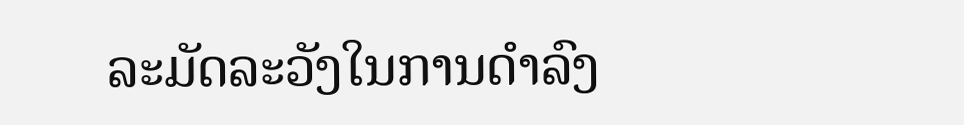ລະມັດລະວັງໃນການດໍາລົງ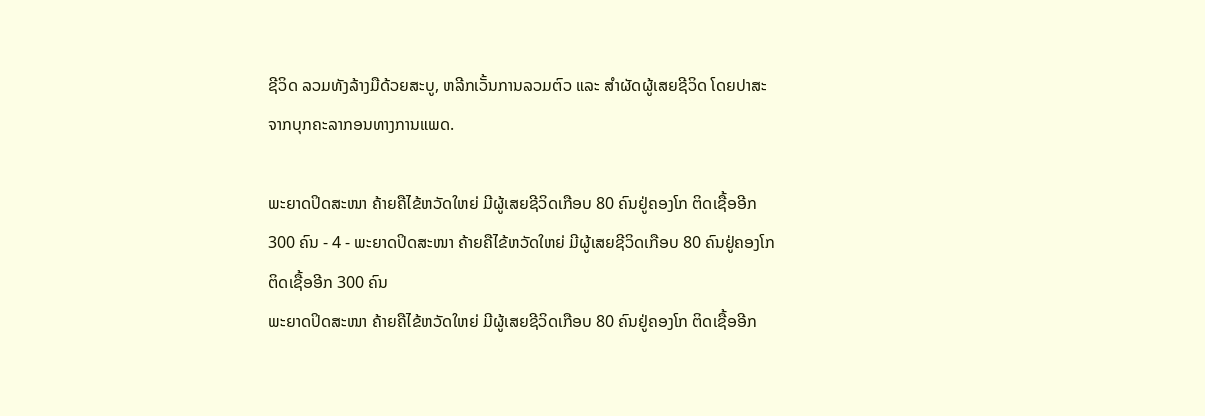ຊີວິດ ລວມທັງລ້າງມືດ້ວຍສະບູ, ຫລີກເວັ້ນການລວມຕົວ ແລະ ສໍາຜັດຜູ້ເສຍຊີວິດ ໂດຍປາສະຈາກບຸກຄະລາກອນທາງການແພດ.

ພະຍາດປິດສະໜາ ຄ້າຍຄືໄຂ້ຫວັດໃຫຍ່ ມີຜູ້ເສຍຊີວິດເກືອບ 80 ຄົນຢູ່ຄອງໂກ ຕິດເຊື້ອອີກ 300 ຄົນ - 4 - ພະຍາດປິດສະໜາ ຄ້າຍຄືໄຂ້ຫວັດໃຫຍ່ ມີຜູ້ເສຍຊີວິດເກືອບ 80 ຄົນຢູ່ຄອງໂກ ຕິດເຊື້ອອີກ 300 ຄົນ
ພະຍາດປິດສະໜາ ຄ້າຍຄືໄຂ້ຫວັດໃຫຍ່ ມີຜູ້ເສຍຊີວິດເກືອບ 80 ຄົນຢູ່ຄອງໂກ ຕິດເຊື້ອອີກ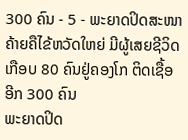300 ຄົນ - 5 - ພະຍາດປິດສະໜາ ຄ້າຍຄືໄຂ້ຫວັດໃຫຍ່ ມີຜູ້ເສຍຊີວິດເກືອບ 80 ຄົນຢູ່ຄອງໂກ ຕິດເຊື້ອອີກ 300 ຄົນ
ພະຍາດປິດ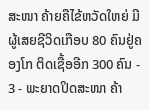ສະໜາ ຄ້າຍຄືໄຂ້ຫວັດໃຫຍ່ ມີຜູ້ເສຍຊີວິດເກືອບ 80 ຄົນຢູ່ຄອງໂກ ຕິດເຊື້ອອີກ 300 ຄົນ - 3 - ພະຍາດປິດສະໜາ ຄ້າ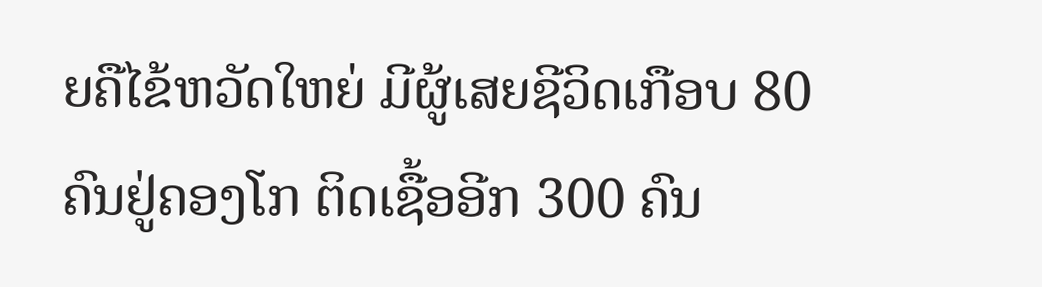ຍຄືໄຂ້ຫວັດໃຫຍ່ ມີຜູ້ເສຍຊີວິດເກືອບ 80 ຄົນຢູ່ຄອງໂກ ຕິດເຊື້ອອີກ 300 ຄົນ